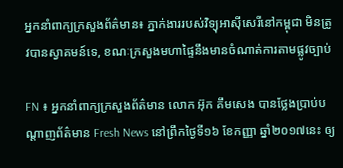អ្នកនាំពាក្យក្រសួងព័ត៌មាន៖ ភ្នាក់ងាររបស់វិទ្យុអាស៊ីសេរីនៅកម្ពុជា មិនត្រូវបានស្វាគមន៍ទេ, ខណៈក្រសួងមហាផ្ទៃនឹងមានចំណាត់ការតាមផ្លូវច្បាប់

FN ៖ អ្នកនាំពាក្យក្រសួងព័ត៌មាន លោក អ៊ុក គឹមសេង បានថ្លែងប្រាប់បណ្តាញព័ត៌មាន Fresh News នៅព្រឹកថ្ងៃទី១៦ ខែកញ្ញា ឆ្នាំ២០១៧នេះ ឲ្យ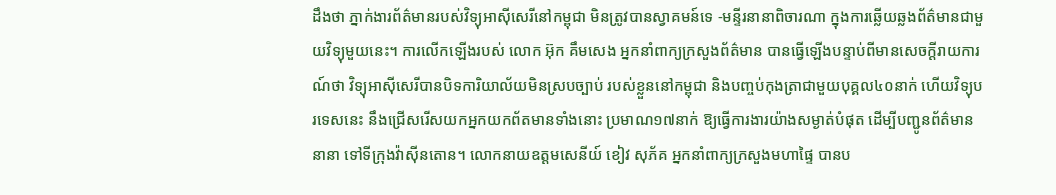ដឹងថា ភ្នាក់ងារព័ត៌មានរបស់វិទ្យុអាស៊ីសេរីនៅកម្ពុជា មិនត្រូវបានស្វាគមន៍ទេ -មន្ទីរនានាពិចារណា ក្នុងការឆ្លើយឆ្លងព័ត៌មានជាមួយវិទ្យុមួយនេះ។ ការលើកឡើងរបស់ លោក អ៊ុក គឹមសេង អ្នកនាំពាក្យក្រសួងព័ត៌មាន បានធ្វើឡើងបន្ទាប់ពីមានសេចក្តីរាយការណ៍ថា វិទ្យុអាស៊ីសេរីបានបិទការិយាល័យមិនស្របច្បាប់ របស់ខ្លួននៅកម្ពុជា និងបញ្ចប់កុងត្រាជាមួយបុគ្គល៤០នាក់ ហើយវិទ្យុបរទេសនេះ នឹងជ្រើសរើសយកអ្នកយកព័តមានទាំងនោះ ប្រមាណ១៧នាក់ ឱ្យធ្វើការងារយ៉ាងសម្ងាត់បំផុត ដើម្បីបញ្ជូនព័ត៌មាននានា ទៅទីក្រុងវ៉ាស៊ីនតោន។ លោកនាយឧត្តមសេនីយ៍ ខៀវ សុភ័គ អ្នកនាំពាក្យក្រសួងមហាផ្ទៃ បានប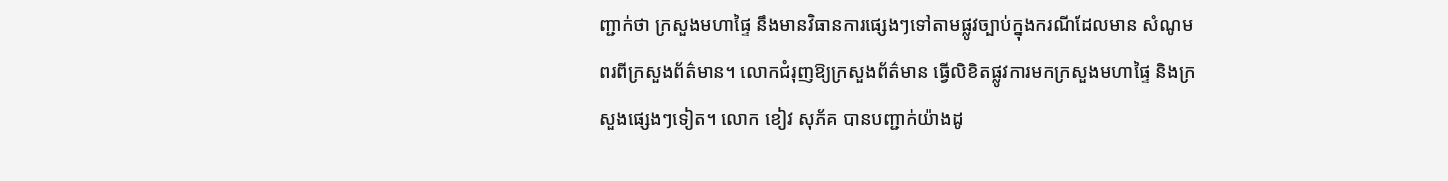ញ្ជាក់ថា ក្រសួងមហាផ្ទៃ នឹងមានវិធានការផ្សេងៗទៅតាមផ្លូវច្បាប់ក្នុងករណីដែលមាន សំណូមពរពីក្រសួងព័ត៌មាន។ លោកជំរុញឱ្យក្រសួងព័ត៌មាន ធ្វើលិខិតផ្លូវការមកក្រសួងមហាផ្ទៃ និងក្រសួងផ្សេងៗទៀត។ លោក ខៀវ សុភ័គ បានបញ្ជាក់យ៉ាងដូ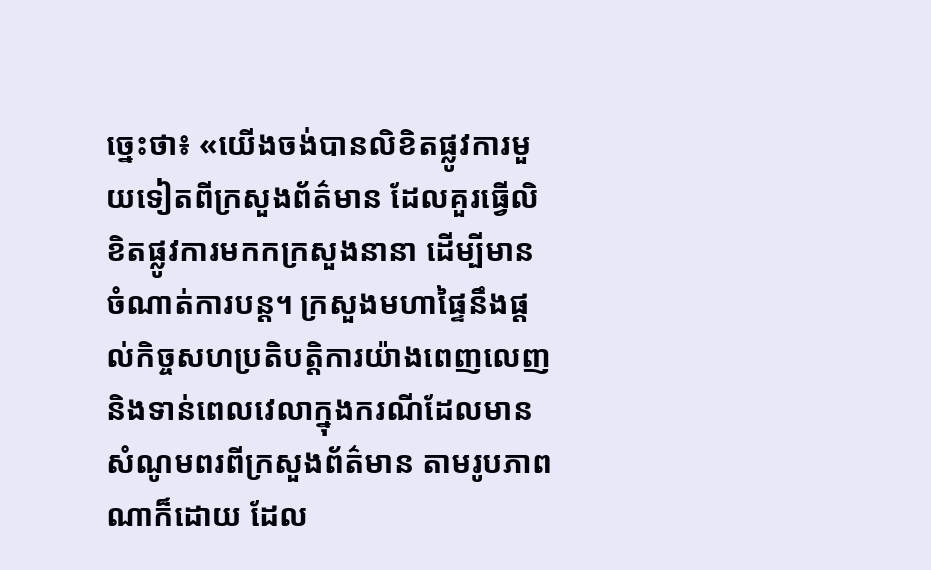ច្នេះថា៖ «យើងចង់បានលិខិតផ្លូវការមួយទៀតពីក្រសួងព័ត៌មាន ដែលគួរធ្វើលិខិតផ្លូវការមកកក្រសួងនានា ដើម្បីមាន ចំណាត់ការបន្ត។ ក្រសួងមហាផ្ទៃនឹងផ្តល់កិច្ចសហប្រតិបត្តិការយ៉ាងពេញលេញ និងទាន់ពេលវេលាក្នុងករណីដែលមានសំណូមពរពីក្រសួងព័ត៌មាន តាមរូបភាពណាក៏ដោយ ដែល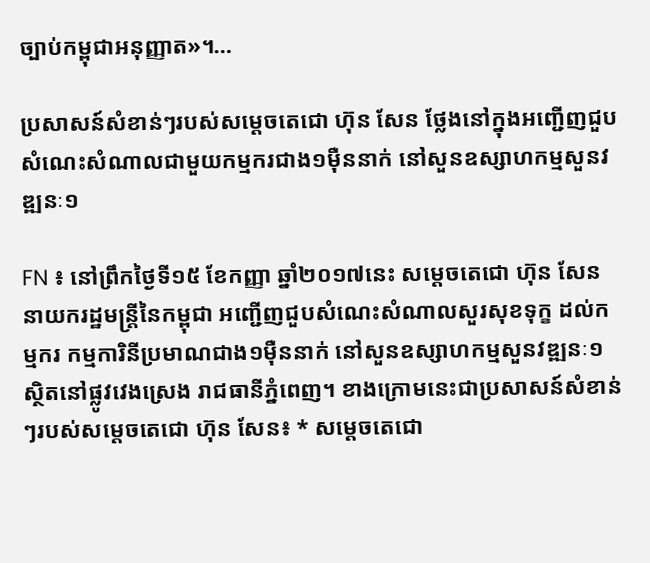ច្បាប់កម្ពុជាអនុញ្ញាត»។…

ប្រសាសន៍សំខាន់ៗរបស់សម្តេចតេជោ ហ៊ុន សែន ថ្លែងនៅក្នុងអញ្ជើញជួបសំណេះសំណាលជាមួយកម្មករជាង១ម៉ឺននាក់ នៅសួនឧស្សាហកម្មសួនវឌ្ឍនៈ១

FN ៖ នៅព្រឹកថ្ងៃទី១៥ ខែកញ្ញា ឆ្នាំ២០១៧នេះ សម្តេចតេជោ ហ៊ុន សែន នាយករដ្ឋមន្រ្តីនៃកម្ពុជា អញ្ជើញជួបសំណេះសំណាលសួរសុខទុក្ខ ដល់កម្មករ កម្មការិនីប្រមាណជាង១ម៉ឺននាក់ នៅសួនឧស្សាហកម្មសួនវឌ្ឍនៈ១ ស្ថិតនៅផ្លូវវេងស្រេង រាជធានីភ្នំពេញ។ ខាងក្រោមនេះជាប្រសាសន៍សំខាន់ៗរបស់សម្តេចតេជោ ហ៊ុន សែន៖ * សម្តេចតេជោ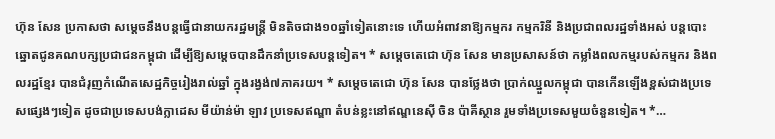ហ៊ុន សែន ប្រកាសថា សម្តេចនឹងបន្តធ្វើជានាយករដ្ឋមន្រ្តី មិនតិចជាង១០ឆ្នាំទៀតនោះទេ ហើយអំពាវនាឱ្យកម្មករ កម្មករិនី និងប្រជាពលរដ្ឋទាំងអស់ បន្តបោះឆ្នោតជូនគណបក្សប្រជាជនកម្ពុជា ដើម្បីឱ្យសម្តេចបានដឹកនាំប្រទេសបន្តទៀត។ * សម្តេចតេជោ ហ៊ុន សែន មានប្រសាសន៍ថា កម្លាំងពលកម្មរបស់កម្មករ និងពលរដ្ឋខ្មែរ បានជំរុញកំណើតសេដ្ឋកិច្ចរៀងរាល់ឆ្នាំ ក្នុងរង្វង់៧ភាគរយ។ * សម្តេចតេជោ ហ៊ុន សែន បានថ្លែងថា ប្រាក់ឈ្នួលកម្ពុជា បានកើនឡើងខ្ពស់ជាងប្រទេសផ្សេងៗទៀត ដូចជាប្រទេសបង់ក្លាដេស មីយ៉ាន់ម៉ា ឡាវ ប្រទេសឥណ្ឌា តំបន់ខ្លះនៅឥណ្ឌនេស៊ី ចិន ប៉ាគីស្ថាន រួមទាំងប្រទេសមួយចំនួនទៀត។ *…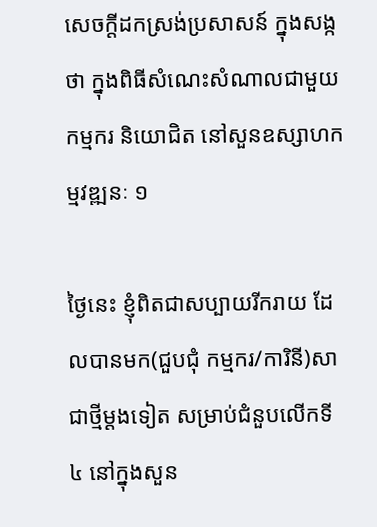សេចក្តីដកស្រង់ប្រសាសន៍ ក្នុងសង្កថា ក្នុងពិធីសំណេះសំណាលជាមួយកម្មករ និយោជិត នៅសួនឧស្សាហកម្មវឌ្ឍនៈ ១

ថ្ងៃនេះ ខ្ញុំពិតជាសប្បាយរីករាយ ដែលបានមក(ជួបជុំ កម្មករ/ការិនី)សាជាថ្មីម្ដងទៀត សម្រាប់ជំនួបលើកទី ៤ នៅក្នុងសួន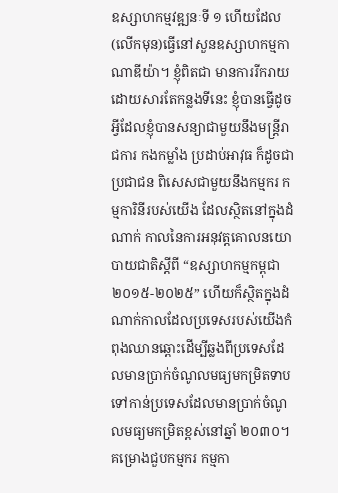ឧស្សាហកម្មវឌ្ឍនៈទី ១ ហើយដែល(លើកមុន)ធ្វើនៅសួនឧស្សាហកម្មកាណាឌីយ៉ា។ ខ្ញុំពិតជា មានការរីករាយ ដោយសារតែកន្លងទីនេះ ខ្ញុំបានធ្វើដូចអ្វីដែលខ្ញុំបានសន្យាជាមួយនឹងមន្រ្តីរាជការ កងកម្លាំង ប្រដាប់អាវុធ ក៏ដូចជាប្រជាជន ពិសេសជាមួយនឹងកម្មករ កម្មការិនីរបស់យើង ដែលស្ថិតនៅក្នុងដំណាក់ កាលនៃការអនុវត្តគោលនយោបាយជាតិស្ដីពី “ឧស្សាហកម្មកម្ពុជា ២០១៥-២០២៥” ហើយក៏ស្ថិតក្នុងដំ ណាក់កាលដែលប្រទេសរបស់យើងកំពុងឈានឆ្ពោះដើម្បីឆ្លងពីប្រទេសដែលមានប្រាក់ចំណូលមធ្យមកម្រិតទាប ទៅកាន់ប្រទេសដែលមានប្រាក់ចំណូលមធ្យមកម្រិតខ្ពស់នៅឆ្នាំ ២០៣០។ គម្រោងជួបកម្មករ កម្មកា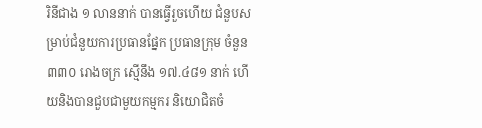រិនីជាង ១ លាននាក់ បានធ្វើរួចហើយ ជំនួបសម្រាប់ជំនួយការប្រធានផ្នែក ប្រធានក្រុម ចំនួន ៣៣០ រោងចក្រ ស្មើនឹង ១៧.៤៨១ នាក់ ហើយនិងបានជួបជាមួយកម្មករ និយោជិតចំ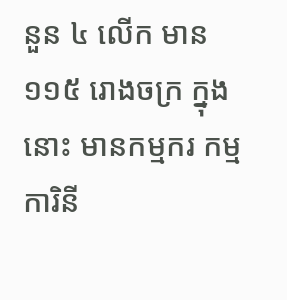នួន ៤ លើក មាន ១១៥ រោងចក្រ ក្នុងនោះ មានកម្មករ កម្មការិនី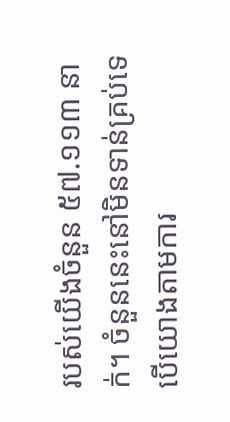របស់យើងចំនួន ៥៧.១១៣ នាក់។ ចំនួននេះនៅមិនទាន់គ្រប់ទេ បើយោងតាមការ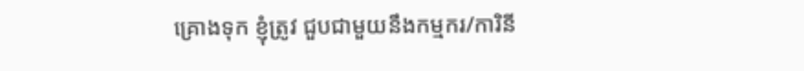គ្រោងទុក ខ្ញុំត្រូវ ជួបជាមួយនឹងកម្មករ/ការិនី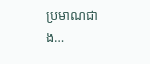ប្រមាណជាង…